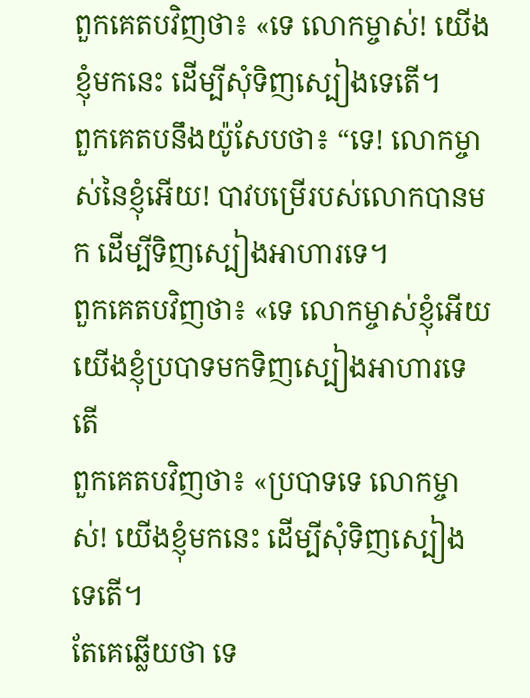ពួកគេតបវិញថា៖ «ទេ លោកម្ចាស់! យើងខ្ញុំមកនេះ ដើម្បីសុំទិញស្បៀងទេតើ។
ពួកគេតបនឹងយ៉ូសែបថា៖ “ទេ! លោកម្ចាស់នៃខ្ញុំអើយ! បាវបម្រើរបស់លោកបានមក ដើម្បីទិញស្បៀងអាហារទេ។
ពួកគេតបវិញថា៖ «ទេ លោកម្ចាស់ខ្ញុំអើយ យើងខ្ញុំប្របាទមកទិញស្បៀងអាហារទេតើ
ពួកគេតបវិញថា៖ «ប្របាទទេ លោកម្ចាស់! យើងខ្ញុំមកនេះ ដើម្បីសុំទិញស្បៀងទេតើ។
តែគេឆ្លើយថា ទេ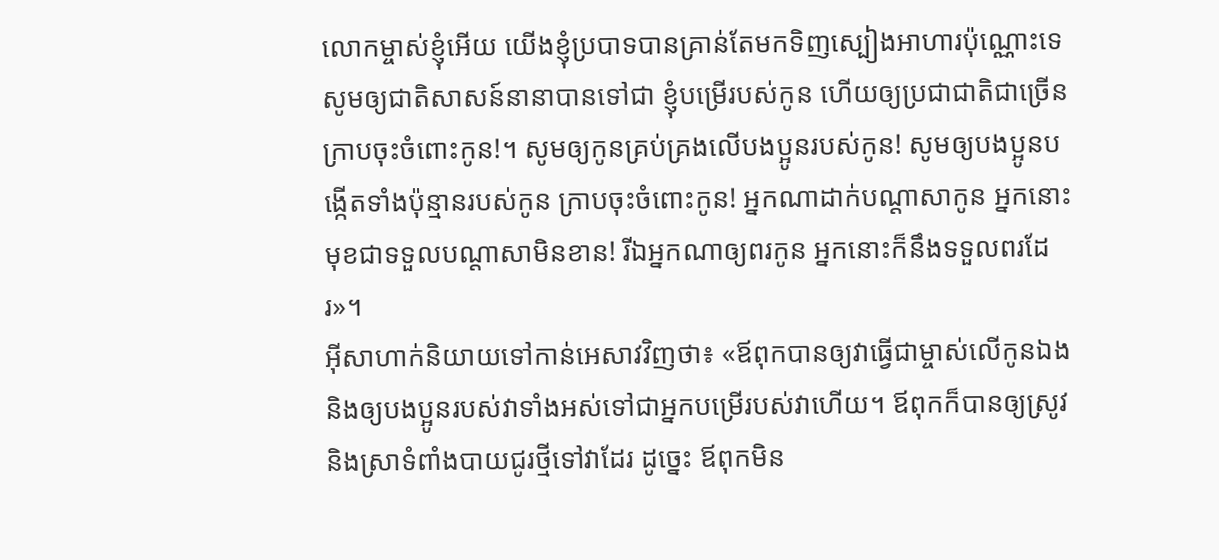លោកម្ចាស់ខ្ញុំអើយ យើងខ្ញុំប្របាទបានគ្រាន់តែមកទិញស្បៀងអាហារប៉ុណ្ណោះទេ
សូមឲ្យជាតិសាសន៍នានាបានទៅជា ខ្ញុំបម្រើរបស់កូន ហើយឲ្យប្រជាជាតិជាច្រើន ក្រាបចុះចំពោះកូន!។ សូមឲ្យកូនគ្រប់គ្រងលើបងប្អូនរបស់កូន! សូមឲ្យបងប្អូនបង្កើតទាំងប៉ុន្មានរបស់កូន ក្រាបចុះចំពោះកូន! អ្នកណាដាក់បណ្តាសាកូន អ្នកនោះមុខជាទទួលបណ្តាសាមិនខាន! រីឯអ្នកណាឲ្យពរកូន អ្នកនោះក៏នឹងទទួលពរដែរ»។
អ៊ីសាហាក់និយាយទៅកាន់អេសាវវិញថា៖ «ឪពុកបានឲ្យវាធ្វើជាម្ចាស់លើកូនឯង និងឲ្យបងប្អូនរបស់វាទាំងអស់ទៅជាអ្នកបម្រើរបស់វាហើយ។ ឪពុកក៏បានឲ្យស្រូវ និងស្រាទំពាំងបាយជូរថ្មីទៅវាដែរ ដូច្នេះ ឪពុកមិន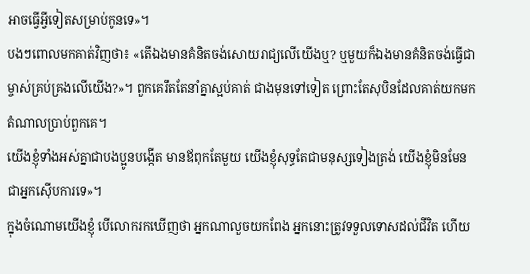អាចធ្វើអ្វីទៀតសម្រាប់កូនទេ»។
បងៗពោលមកគាត់វិញថា៖ «តើឯងមានគំនិតចង់សោយរាជ្យលើយើងឬ? ឬមួយក៏ឯងមានគំនិតចង់ធ្វើជាម្ចាស់គ្រប់គ្រងលើយើង?»។ ពួកគេរឹតតែនាំគ្នាស្អប់គាត់ ជាងមុនទៅទៀត ព្រោះតែសុបិនដែលគាត់យកមកតំណាលប្រាប់ពួកគេ។
យើងខ្ញុំទាំងអស់គ្នាជាបងប្អូនបង្កើត មានឪពុកតែមួយ យើងខ្ញុំសុទ្ធតែជាមនុស្សទៀងត្រង់ យើងខ្ញុំមិនមែនជាអ្នកស៊ើបការទេ»។
ក្នុងចំណោមយើងខ្ញុំ បើលោករកឃើញថា អ្នកណាលួចយកពែង អ្នកនោះត្រូវទទួលទោសដល់ជីវិត ហើយ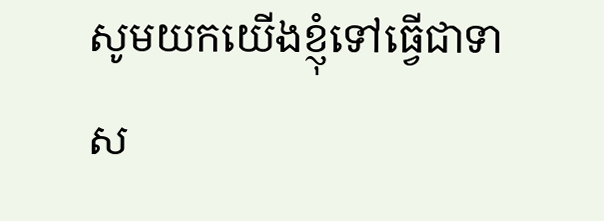សូមយកយើងខ្ញុំទៅធ្វើជាទាស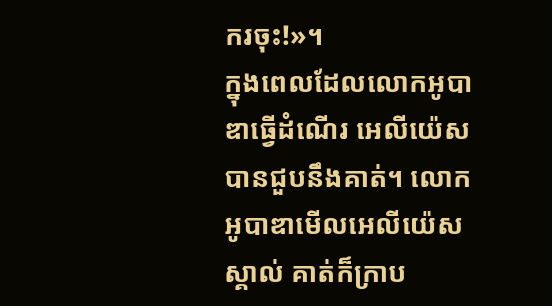ករចុះ!»។
ក្នុងពេលដែលលោកអូបាឌាធ្វើដំណើរ អេលីយ៉េសបានជួបនឹងគាត់។ លោកអូបាឌាមើលអេលីយ៉េសស្គាល់ គាត់ក៏ក្រាប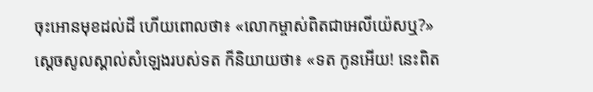ចុះអោនមុខដល់ដី ហើយពោលថា៖ «លោកម្ចាស់ពិតជាអេលីយ៉េសឬ?»
ស្តេចសូលស្គាល់សំឡេងរបស់ទត ក៏និយាយថា៖ «ទត កូនអើយ! នេះពិត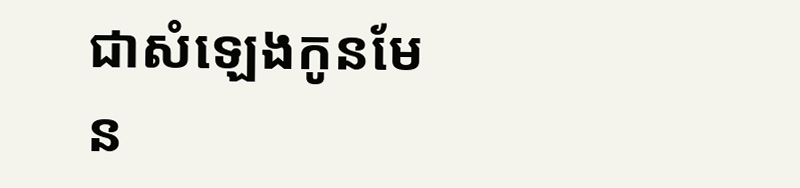ជាសំឡេងកូនមែន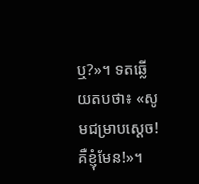ឬ?»។ ទតឆ្លើយតបថា៖ «សូមជម្រាបស្តេច! គឺខ្ញុំមែន!»។